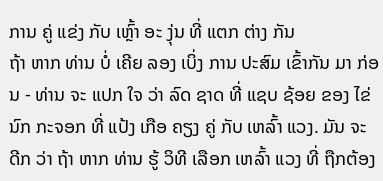ການ ຄູ່ ແຂ່ງ ກັບ ເຫຼົ້າ ອະ ງຸ່ນ ທີ່ ແຕກ ຕ່າງ ກັນ
ຖ້າ ຫາກ ທ່ານ ບໍ່ ເຄີຍ ລອງ ເບິ່ງ ການ ປະສົມ ເຂົ້າກັນ ມາ ກ່ອນ - ທ່ານ ຈະ ແປກ ໃຈ ວ່າ ລົດ ຊາດ ທີ່ ແຊບ ຊ້ອຍ ຂອງ ໄຂ່ ນົກ ກະຈອກ ທີ່ ແປ້ງ ເກືອ ຄຽງ ຄູ່ ກັບ ເຫລົ້າ ແວງ. ມັນ ຈະ ດີກ ວ່າ ຖ້າ ຫາກ ທ່ານ ຮູ້ ວິທີ ເລືອກ ເຫລົ້າ ແວງ ທີ່ ຖືກຕ້ອງ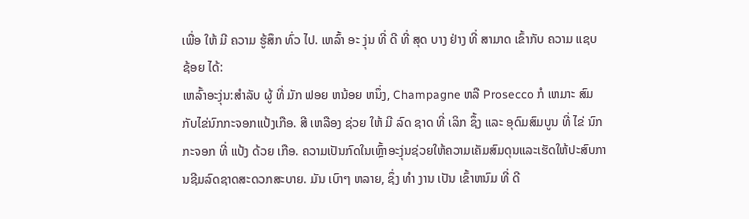ເພື່ອ ໃຫ້ ມີ ຄວາມ ຮູ້ສຶກ ທົ່ວ ໄປ. ເຫລົ້າ ອະ ງຸ່ນ ທີ່ ດີ ທີ່ ສຸດ ບາງ ຢ່າງ ທີ່ ສາມາດ ເຂົ້າກັບ ຄວາມ ແຊບ ຊ້ອຍ ໄດ້:
ເຫລົ້າອະງຸ່ນ:ສໍາລັບ ຜູ້ ທີ່ ມັກ ຟອຍ ຫນ້ອຍ ຫນຶ່ງ, Champagne ຫລື Prosecco ກໍ ເຫມາະ ສົມ ກັບໄຂ່ນົກກະຈອກແປ້ງເກືອ. ສີ ເຫລືອງ ຊ່ວຍ ໃຫ້ ມີ ລົດ ຊາດ ທີ່ ເລິກ ຊຶ້ງ ແລະ ອຸດົມສົມບູນ ທີ່ ໄຂ່ ນົກ ກະຈອກ ທີ່ ແປ້ງ ດ້ວຍ ເກືອ. ຄວາມເປັນກົດໃນເຫຼົ້າອະງຸ່ນຊ່ວຍໃຫ້ຄວາມເຄັມສົມດຸນແລະເຮັດໃຫ້ປະສົບການຊີມລົດຊາດສະດວກສະບາຍ. ມັນ ເບົາໆ ຫລາຍ, ຊຶ່ງ ທໍາ ງານ ເປັນ ເຂົ້າຫນົມ ທີ່ ດີ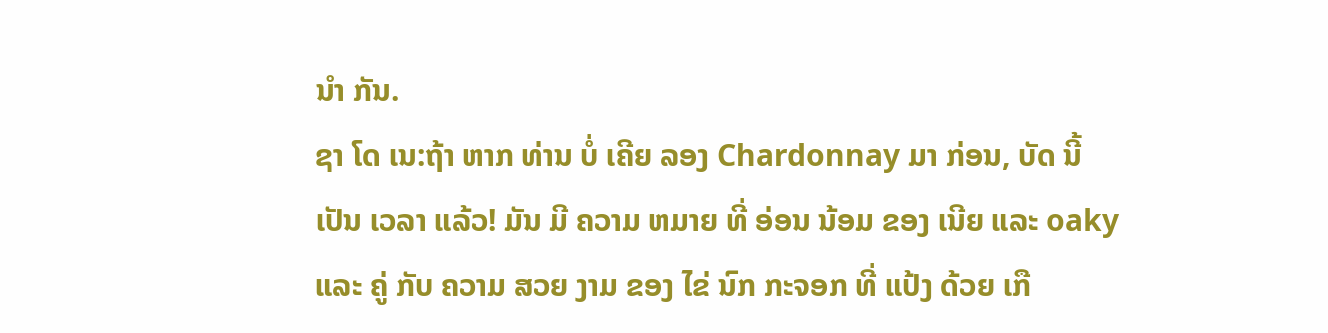ນໍາ ກັນ.
ຊາ ໂດ ເນ:ຖ້າ ຫາກ ທ່ານ ບໍ່ ເຄີຍ ລອງ Chardonnay ມາ ກ່ອນ, ບັດ ນີ້ ເປັນ ເວລາ ແລ້ວ! ມັນ ມີ ຄວາມ ຫມາຍ ທີ່ ອ່ອນ ນ້ອມ ຂອງ ເນີຍ ແລະ oaky ແລະ ຄູ່ ກັບ ຄວາມ ສວຍ ງາມ ຂອງ ໄຂ່ ນົກ ກະຈອກ ທີ່ ແປ້ງ ດ້ວຍ ເກື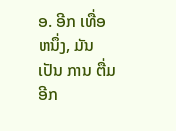ອ. ອີກ ເທື່ອ ຫນຶ່ງ, ມັນ ເປັນ ການ ຕື່ມ ອີກ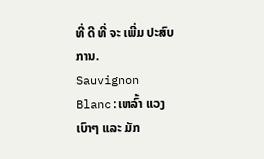ທີ່ ດີ ທີ່ ຈະ ເພີ່ມ ປະສົບ ການ.
Sauvignon Blanc:ເຫລົ້າ ແວງ ເບົາໆ ແລະ ມັກ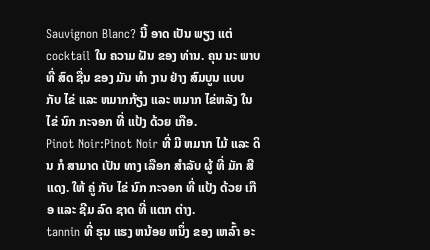Sauvignon Blanc? ນີ້ ອາດ ເປັນ ພຽງ ແຕ່ cocktail ໃນ ຄວາມ ຝັນ ຂອງ ທ່ານ. ຄຸນ ນະ ພາບ ທີ່ ສົດ ຊື່ນ ຂອງ ມັນ ທໍາ ງານ ຢ່າງ ສົມບູນ ແບບ ກັບ ໄຂ່ ແລະ ຫມາກກ້ຽງ ແລະ ຫມາກ ໄຂ່ຫລັງ ໃນ ໄຂ່ ນົກ ກະຈອກ ທີ່ ແປ້ງ ດ້ວຍ ເກືອ.
Pinot Noir:Pinot Noir ທີ່ ມີ ຫມາກ ໄມ້ ແລະ ດິນ ກໍ ສາມາດ ເປັນ ທາງ ເລືອກ ສໍາລັບ ຜູ້ ທີ່ ມັກ ສີ ແດງ. ໃຫ້ ຄູ່ ກັບ ໄຂ່ ນົກ ກະຈອກ ທີ່ ແປ້ງ ດ້ວຍ ເກືອ ແລະ ຊີມ ລົດ ຊາດ ທີ່ ແຕກ ຕ່າງ.
tannin ທີ່ ຮຸນ ແຮງ ຫນ້ອຍ ຫນຶ່ງ ຂອງ ເຫລົ້າ ອະ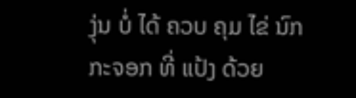ງຸ່ນ ບໍ່ ໄດ້ ຄວບ ຄຸມ ໄຂ່ ນົກ ກະຈອກ ທີ່ ແປ້ງ ດ້ວຍ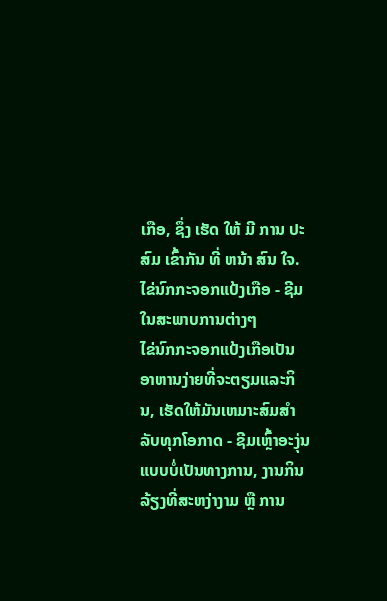ເກືອ, ຊຶ່ງ ເຮັດ ໃຫ້ ມີ ການ ປະສົມ ເຂົ້າກັນ ທີ່ ຫນ້າ ສົນ ໃຈ.
ໄຂ່ນົກກະຈອກແປ້ງເກືອ - ຊີມໃນສະພາບການຕ່າງໆ
ໄຂ່ນົກກະຈອກແປ້ງເກືອເປັນອາຫານງ່າຍທີ່ຈະຕຽມແລະກິນ, ເຮັດໃຫ້ມັນເຫມາະສົມສໍາລັບທຸກໂອກາດ - ຊີມເຫຼົ້າອະງຸ່ນແບບບໍ່ເປັນທາງການ, ງານກິນລ້ຽງທີ່ສະຫງ່າງາມ ຫຼື ການ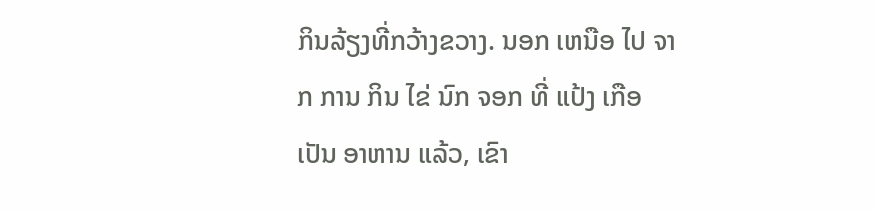ກິນລ້ຽງທີ່ກວ້າງຂວາງ. ນອກ ເຫນືອ ໄປ ຈາກ ການ ກິນ ໄຂ່ ນົກ ຈອກ ທີ່ ແປ້ງ ເກືອ ເປັນ ອາຫານ ແລ້ວ, ເຂົາ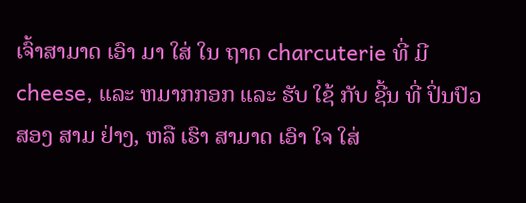ເຈົ້າສາມາດ ເອົາ ມາ ໃສ່ ໃນ ຖາດ charcuterie ທີ່ ມີ cheese, ແລະ ຫມາກກອກ ແລະ ຮັບ ໃຊ້ ກັບ ຊີ້ນ ທີ່ ປິ່ນປົວ ສອງ ສາມ ຢ່າງ, ຫລື ເຮົາ ສາມາດ ເອົາ ໃຈ ໃສ່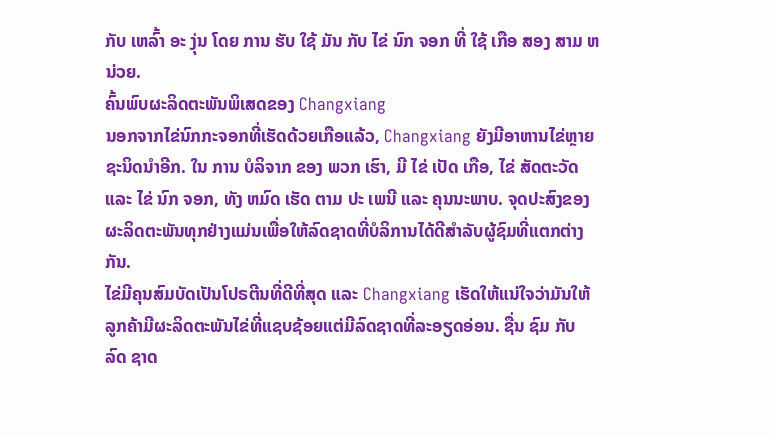ກັບ ເຫລົ້າ ອະ ງຸ່ນ ໂດຍ ການ ຮັບ ໃຊ້ ມັນ ກັບ ໄຂ່ ນົກ ຈອກ ທີ່ ໃຊ້ ເກືອ ສອງ ສາມ ຫນ່ວຍ.
ຄົ້ນພົບຜະລິດຕະພັນພິເສດຂອງ Changxiang
ນອກຈາກໄຂ່ນົກກະຈອກທີ່ເຮັດດ້ວຍເກືອແລ້ວ, Changxiang ຍັງມີອາຫານໄຂ່ຫຼາຍຊະນິດນໍາອີກ. ໃນ ການ ບໍລິຈາກ ຂອງ ພວກ ເຮົາ, ມີ ໄຂ່ ເປັດ ເກືອ, ໄຂ່ ສັດຕະວັດ ແລະ ໄຂ່ ນົກ ຈອກ, ທັງ ຫມົດ ເຮັດ ຕາມ ປະ ເພນີ ແລະ ຄຸນນະພາບ. ຈຸດປະສົງຂອງຜະລິດຕະພັນທຸກຢ່າງແມ່ນເພື່ອໃຫ້ລົດຊາດທີ່ບໍລິການໄດ້ດີສໍາລັບຜູ້ຊົມທີ່ແຕກຕ່າງກັນ.
ໄຂ່ມີຄຸນສົມບັດເປັນໂປຣຕີນທີ່ດີທີ່ສຸດ ແລະ Changxiang ເຮັດໃຫ້ແນ່ໃຈວ່າມັນໃຫ້ລູກຄ້າມີຜະລິດຕະພັນໄຂ່ທີ່ແຊບຊ້ອຍແຕ່ມີລົດຊາດທີ່ລະອຽດອ່ອນ. ຊື່ນ ຊົມ ກັບ ລົດ ຊາດ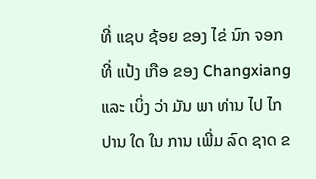ທີ່ ແຊບ ຊ້ອຍ ຂອງ ໄຂ່ ນົກ ຈອກ ທີ່ ແປ້ງ ເກືອ ຂອງ Changxiang ແລະ ເບິ່ງ ວ່າ ມັນ ພາ ທ່ານ ໄປ ໄກ ປານ ໃດ ໃນ ການ ເພີ່ມ ລົດ ຊາດ ຂ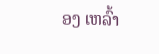ອງ ເຫລົ້າ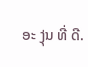ອະ ງຸ່ນ ທີ່ ດີ.